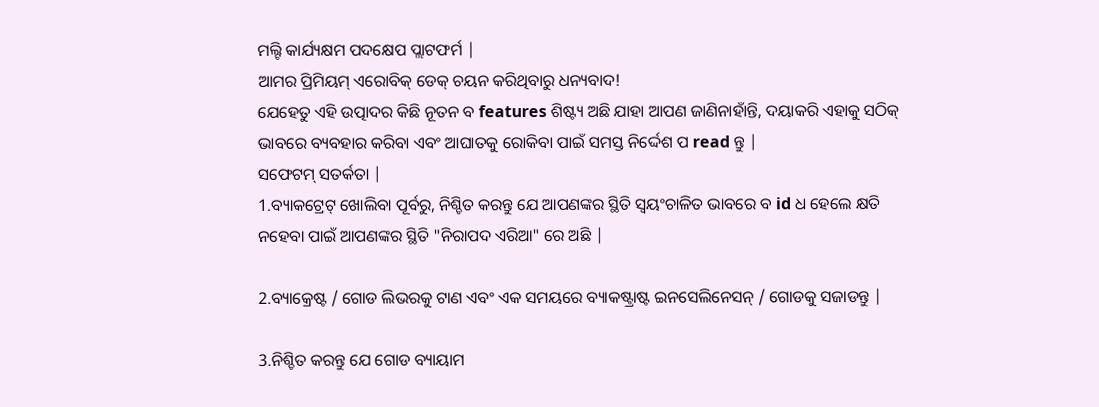ମଲ୍ଟି କାର୍ଯ୍ୟକ୍ଷମ ପଦକ୍ଷେପ ପ୍ଲାଟଫର୍ମ |
ଆମର ପ୍ରିମିୟମ୍ ଏରୋବିକ୍ ଡେକ୍ ଚୟନ କରିଥିବାରୁ ଧନ୍ୟବାଦ!
ଯେହେତୁ ଏହି ଉତ୍ପାଦର କିଛି ନୂତନ ବ features ଶିଷ୍ଟ୍ୟ ଅଛି ଯାହା ଆପଣ ଜାଣିନାହାଁନ୍ତି, ଦୟାକରି ଏହାକୁ ସଠିକ୍ ଭାବରେ ବ୍ୟବହାର କରିବା ଏବଂ ଆଘାତକୁ ରୋକିବା ପାଇଁ ସମସ୍ତ ନିର୍ଦ୍ଦେଶ ପ read ନ୍ତୁ |
ସଫେଟମ୍ ସତର୍କତା |
1.ବ୍ୟାକଟ୍ରେଟ୍ ଖୋଲିବା ପୂର୍ବରୁ, ନିଶ୍ଚିତ କରନ୍ତୁ ଯେ ଆପଣଙ୍କର ସ୍ଥିତି ସ୍ୱୟଂଚାଳିତ ଭାବରେ ବ id ଧ ହେଲେ କ୍ଷତି ନହେବା ପାଇଁ ଆପଣଙ୍କର ସ୍ଥିତି "ନିରାପଦ ଏରିଆ" ରେ ଅଛି |

2.ବ୍ୟାକ୍ରେଷ୍ଟ / ଗୋଡ ଲିଭରକୁ ଟାଣ ଏବଂ ଏକ ସମୟରେ ବ୍ୟାକଷ୍ଟ୍ରାଷ୍ଟ ଇନସେଲିନେସନ୍ / ଗୋଡକୁ ସଜାଡନ୍ତୁ |

3.ନିଶ୍ଚିତ କରନ୍ତୁ ଯେ ଗୋଡ ବ୍ୟାୟାମ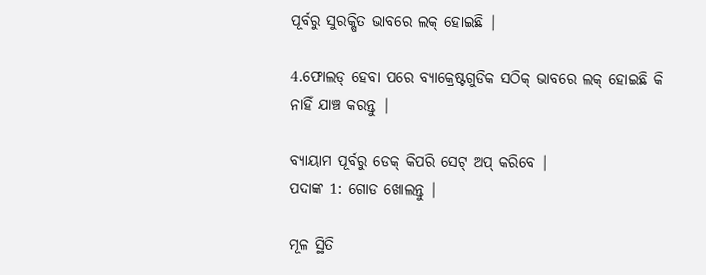ପୂର୍ବରୁ ସୁରକ୍ଷିତ ଭାବରେ ଲକ୍ ହୋଇଛି |

4.ଫୋଲଡ୍ ହେବା ପରେ ବ୍ୟାକ୍ରେଷ୍ଟଗୁଡିକ ସଠିକ୍ ଭାବରେ ଲକ୍ ହୋଇଛି କି ନାହିଁ ଯାଞ୍ଚ କରନ୍ତୁ |

ବ୍ୟାୟାମ ପୂର୍ବରୁ ଡେକ୍ କିପରି ସେଟ୍ ଅପ୍ କରିବେ |
ପଦାଙ୍କ 1: ଗୋଡ ଖୋଲନ୍ତୁ |

ମୂଳ ସ୍ଥିତି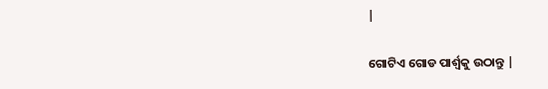|

ଗୋଟିଏ ଗୋଡ ପାର୍ଶ୍ୱକୁ ଉଠାନ୍ତୁ |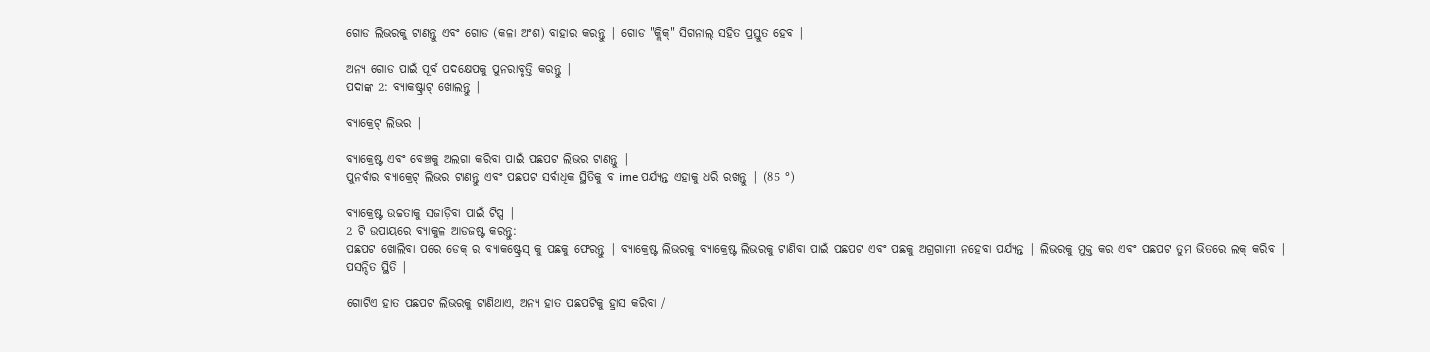ଗୋଡ ଲିଭରକୁ ଟାଣନ୍ତୁ ଏବଂ ଗୋଡ (କଳା ଅଂଶ) ବାହାର କରନ୍ତୁ | ଗୋଡ "କ୍ଲିକ୍" ସିଗନାଲ୍ ସହିତ ପ୍ରସ୍ତୁତ ହେବ |

ଅନ୍ୟ ଗୋଡ ପାଇଁ ପୂର୍ବ ପଦକ୍ଷେପକୁ ପୁନରାବୃତ୍ତି କରନ୍ତୁ |
ପଦାଙ୍କ 2: ବ୍ୟାକଷ୍ଟ୍ରାଟ୍ ଖୋଲନ୍ତୁ |

ବ୍ୟାକ୍ରେଟ୍ ଲିଭର |

ବ୍ୟାକ୍ରେଷ୍ଟ ଏବଂ ବେଞ୍ଚକୁ ଅଲଗା କରିବା ପାଇଁ ପଛପଟ ଲିଭର ଟାଣନ୍ତୁ |
ପୁନର୍ବାର ବ୍ୟାକ୍ରେଟ୍ ଲିଭର ଟାଣନ୍ତୁ ଏବଂ ପଛପଟ ସର୍ବାଧିକ ସ୍ଥିତିକୁ ବ ime ପର୍ଯ୍ୟନ୍ତ ଏହାକୁ ଧରି ରଖନ୍ତୁ | (85 °)

ବ୍ୟାକ୍ରେଷ୍ଟ ଉଚ୍ଚତାକୁ ସଜାଡ଼ିବା ପାଇଁ ଟିପ୍ସ |
2 ଟି ଉପାୟରେ ବ୍ୟାକୁଳ ଆଡଜଷ୍ଟ କରନ୍ତୁ:
ପଛପଟ ଖୋଲିବା ପରେ ଡେକ୍ ର ବ୍ୟାକଷ୍ଟ୍ରେସ୍ କୁ ପଛକୁ ଫେରନ୍ତୁ | ବ୍ୟାକ୍ରେଷ୍ଟ ଲିଭରକୁ ବ୍ୟାକ୍ରେଷ୍ଟ ଲିଭରକୁ ଟାଣିବା ପାଇଁ ପଛପଟ ଏବଂ ପଛକୁ ଅଗ୍ରଗାମୀ ନହେବା ପର୍ଯ୍ୟନ୍ତ | ଲିଭରକୁ ମୁକ୍ତ କର ଏବଂ ପଛପଟ ତୁମ ଭିତରେ ଲକ୍ କରିବ |
ପସନ୍ଦିତ ସ୍ଥିତି |

ଗୋଟିଏ ହାତ ପଛପଟ ଲିଭରକୁ ଟାଣିଥାଏ, ଅନ୍ୟ ହାତ ପଛପଟିକୁ ହ୍ରାସ କରିବା /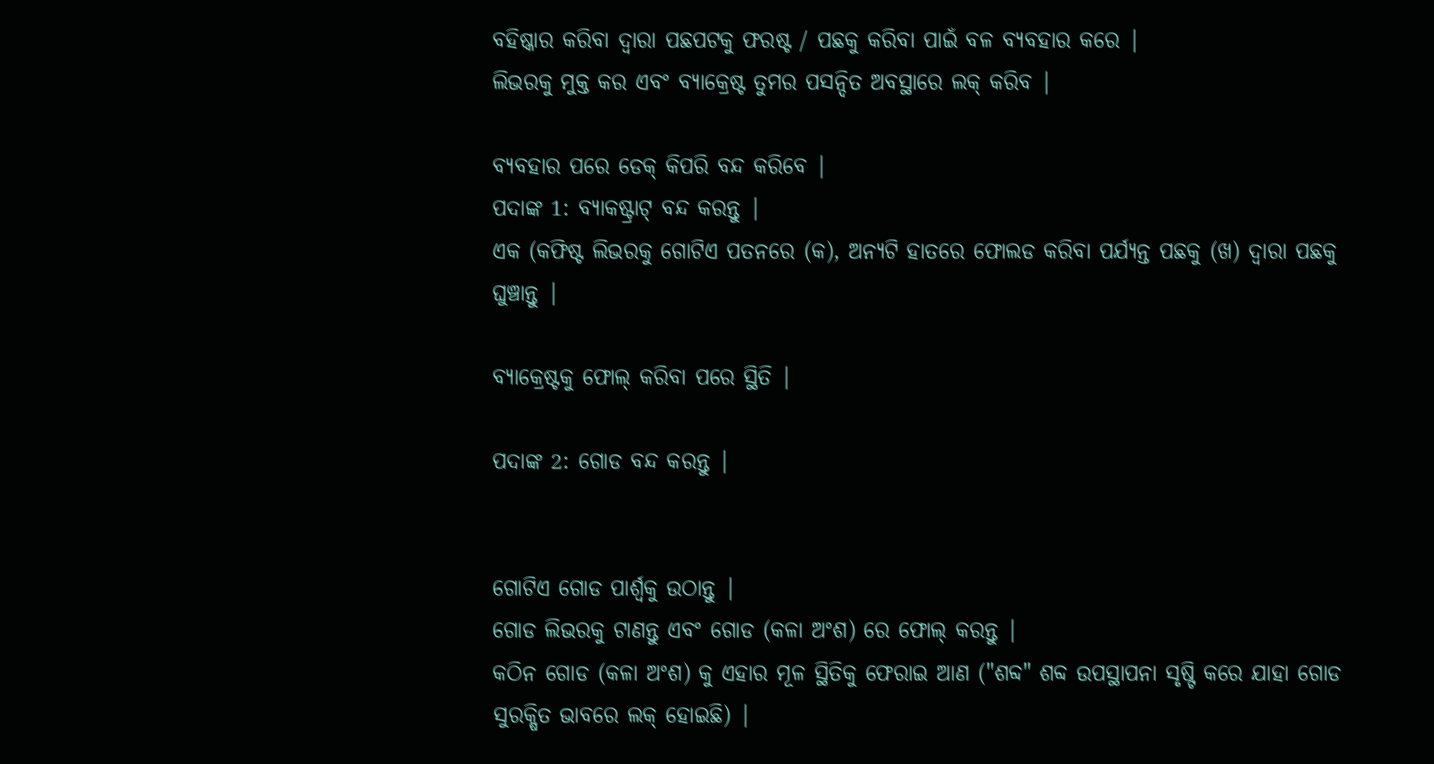ବହିଷ୍କାର କରିବା ଦ୍ୱାରା ପଛପଟକୁ ଫରଷ୍ଟ / ପଛକୁ କରିବା ପାଇଁ ବଳ ବ୍ୟବହାର କରେ |
ଲିଭରକୁ ମୁକ୍ତ କର ଏବଂ ବ୍ୟାକ୍ରେଷ୍ଟ ତୁମର ପସନ୍ଦିତ ଅବସ୍ଥାରେ ଲକ୍ କରିବ |

ବ୍ୟବହାର ପରେ ଡେକ୍ କିପରି ବନ୍ଦ କରିବେ |
ପଦାଙ୍କ 1: ବ୍ୟାକଷ୍ଟ୍ରାଟ୍ ବନ୍ଦ କରନ୍ତୁ |
ଏକ (କଫିଷ୍ଟ ଲିଭରକୁ ଗୋଟିଏ ପତନରେ (କ), ଅନ୍ୟଟି ହାତରେ ଫୋଲଡ କରିବା ପର୍ଯ୍ୟନ୍ତ ପଛକୁ (ଖ) ଦ୍ୱାରା ପଛକୁ ଘୁଞ୍ଚାନ୍ତୁ |

ବ୍ୟାକ୍ରେଷ୍ଟକୁ ଫୋଲ୍ କରିବା ପରେ ସ୍ଥିତି |

ପଦାଙ୍କ 2: ଗୋଡ ବନ୍ଦ କରନ୍ତୁ |


ଗୋଟିଏ ଗୋଡ ପାର୍ଶ୍ୱକୁ ଉଠାନ୍ତୁ |
ଗୋଡ ଲିଭରକୁ ଟାଣନ୍ତୁ ଏବଂ ଗୋଡ (କଳା ଅଂଶ) ରେ ଫୋଲ୍ କରନ୍ତୁ |
କଠିନ ଗୋଡ (କଳା ଅଂଶ) କୁ ଏହାର ମୂଳ ସ୍ଥିତିକୁ ଫେରାଇ ଆଣ ("ଶବ୍ଦ" ଶବ୍ଦ ଉପସ୍ଥାପନା ସୃଷ୍ଟି କରେ ଯାହା ଗୋଡ ସୁରକ୍ଷିତ ଭାବରେ ଲକ୍ ହୋଇଛି) |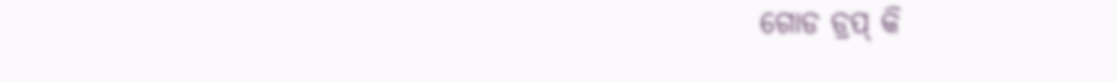ଗୋଡ ଡ୍ରପ୍ କି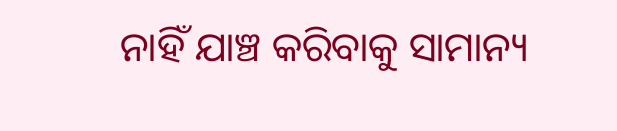ନାହିଁ ଯାଞ୍ଚ କରିବାକୁ ସାମାନ୍ୟ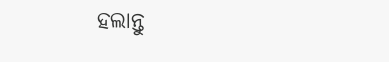ହଲାନ୍ତୁ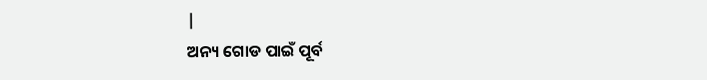|
ଅନ୍ୟ ଗୋଡ ପାଇଁ ପୂର୍ବ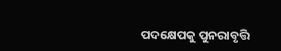ପଦକ୍ଷେପକୁ ପୁନରାବୃତ୍ତି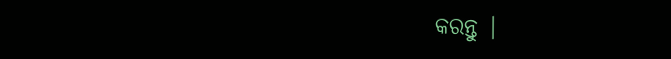କରନ୍ତୁ |